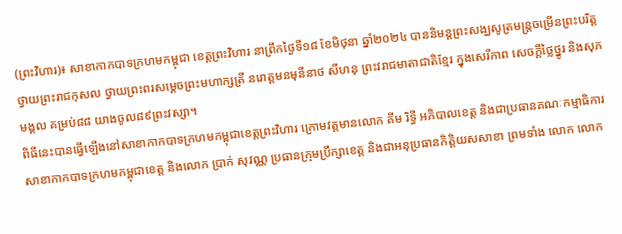(ព្រះវិហារ)៖ សាខាកាកបាទក្រហមកម្ពុជា ខេត្តព្រះវិហារ នាព្រឹកថ្ងៃទី១៨ ខែមិថុនា ឆ្នាំ២០២៤ បាននិមន្តព្រះសង្ឃសូត្រមន្ត្រចម្រើនព្រះបរិត្ត ថ្វាយព្រះរាជកុសល ថ្វាយព្រះពរសម្តេចព្រះមហាក្សត្រី នរោត្តមនមុនីនាថ សីហនុ ព្រះវរាជមាតាជាតិខ្មែរ ក្នុងសេរីភាព សេចក្តីថ្លៃថ្នូរ និងសុភមង្គល គម្រប់៨៨ យាងចូល៨៩ព្រះវស្សា។
ពិធីនេះបានធ្វើឡើងនៅសាខាកាកបាទក្រហមកម្ពុជាខេត្តព្រះវិហារ ក្រោមវត្តមានលោក គីម រិទ្ធី អភិបាលខេត្ត និងជាប្រធានគណៈកម្មាធិការសាខាកាកបាទក្រហមកម្ពុជាខេត្ត និងលោក ប្រាក់ សុវណ្ណ ប្រធានក្រុមប្រឹក្សាខេត្ត និងជាអនុប្រធានកិត្តិយសសាខា ព្រមទាំង លោក លោក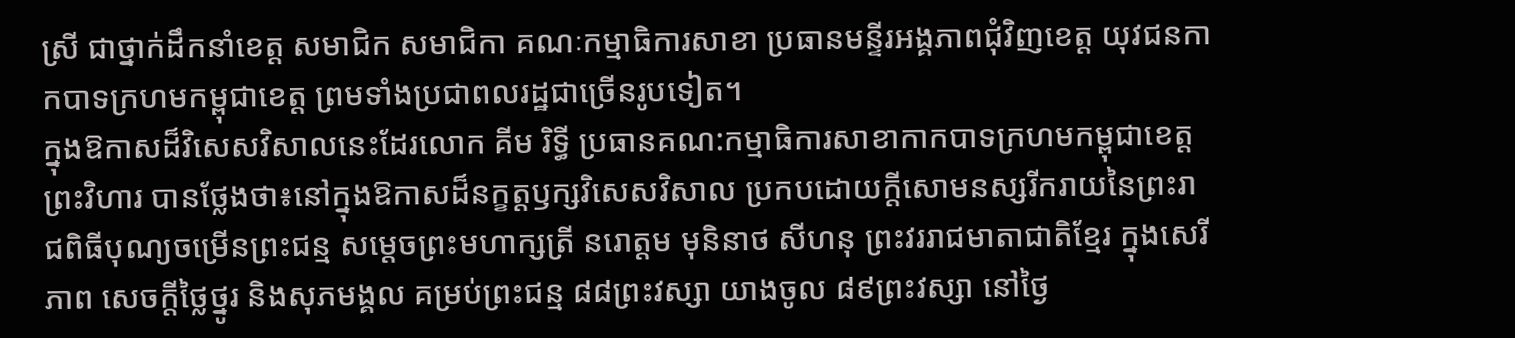ស្រី ជាថ្នាក់ដឹកនាំខេត្ត សមាជិក សមាជិកា គណៈកម្មាធិការសាខា ប្រធានមន្ទីរអង្គភាពជុំវិញខេត្ត យុវជនកាកបាទក្រហមកម្ពុជាខេត្ត ព្រមទាំងប្រជាពលរដ្ឋជាច្រើនរូបទៀត។
ក្នុងឱកាសដ៏វិសេសវិសាលនេះដែរលោក គីម រិទ្ធី ប្រធានគណ:កម្មាធិការសាខាកាកបាទក្រហមកម្ពុជាខេត្តព្រះវិហារ បានថ្លែងថា៖នៅក្នុងឱកាសដ៏នក្ខត្តឫក្សវិសេសវិសាល ប្រកបដោយក្តីសោមនស្សរីករាយនៃព្រះរាជពិធីបុណ្យចម្រើនព្រះជន្ម សម្តេចព្រះមហាក្សត្រី នរោត្តម មុនិនាថ សីហនុ ព្រះវររាជមាតាជាតិខ្មែរ ក្នុងសេរីភាព សេចក្តីថ្លៃថ្នូរ និងសុភមង្គល គម្រប់ព្រះជន្ម ៨៨ព្រះវស្សា យាងចូល ៨៩ព្រះវស្សា នៅថ្ងៃ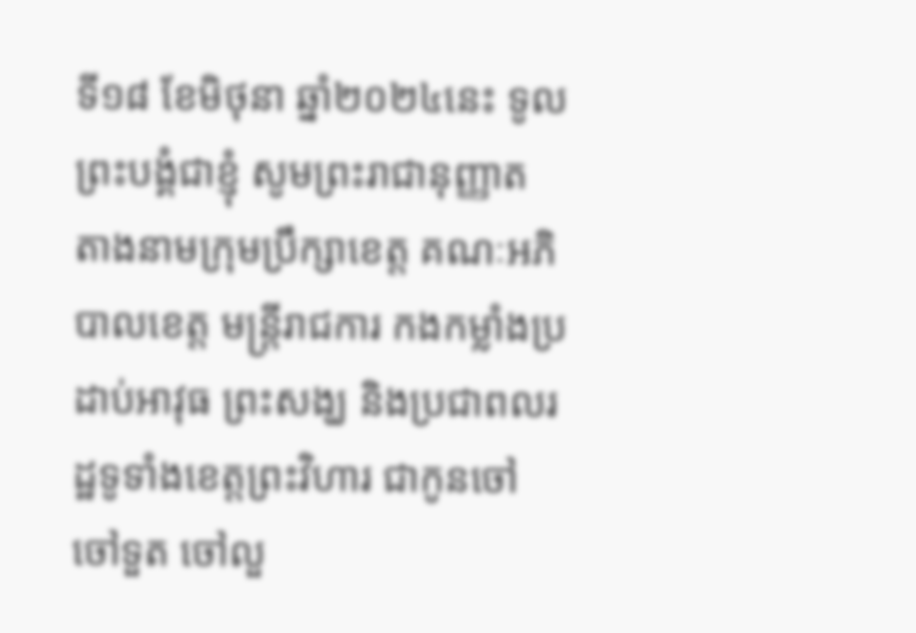ទី១៨ ខែមិថុនា ឆ្នាំ២០២៤នេះ ទូលព្រះបង្គំជាខ្ញុំ សូមព្រះរាជានុញ្ញាត តាងនាមក្រុមប្រឹក្សាខេត្ត គណៈអភិបាលខេត្ត មន្ត្រីរាជការ កងកម្លាំងប្រដាប់អាវុធ ព្រះសង្ឃ និងប្រជាពលរដ្ឋទូទាំងខេត្តព្រះវិហារ ជាកូនចៅ ចៅទួត ចៅលួ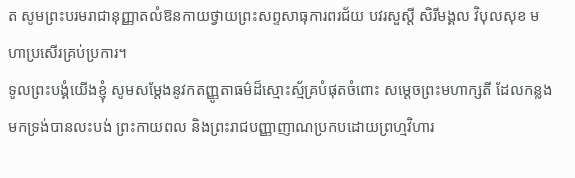ត សូមព្រះបរមរាជានុញ្ញាតលំឱនកាយថ្វាយព្រះសព្ទសាធុការពរជ័យ បវរសួស្តី សិរីមង្គល វិបុលសុខ មហាប្រសើរគ្រប់ប្រការ។
ទូលព្រះបង្គំយើងខ្ញុំ សូមសម្តែងនូវកតញ្ញូតាធម៌ដ៏ស្មោះស្ម័គ្របំផុតចំពោះ សម្តេចព្រះមហាក្សតី ដែលកន្លងមកទ្រង់បានលះបង់ ព្រះកាយពល និងព្រះរាជបញ្ញាញាណប្រកបដោយព្រហ្មវិហារ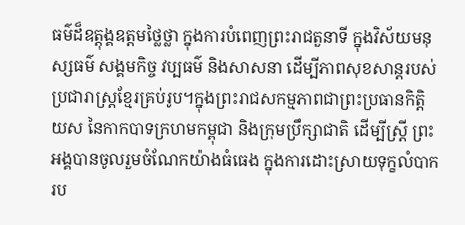ធម៌ដ៏ឧត្តុង្គឧត្តមថ្លៃថ្លា ក្នុងការបំពេញព្រះរាជតួនាទី ក្នុងវិស័យមនុស្សធម៌ សង្គមកិច្ច វប្បធម៌ និងសាសនា ដើម្បីភាពសុខសាន្តរបស់ប្រជារាស្ត្រខ្មែរគ្រប់រូប។ក្នុងព្រះរាជសកម្មភាពជាព្រះប្រធានកិត្តិយស នៃកាកបាទក្រហមកម្ពុជា និងក្រុមប្រឹក្សាជាតិ ដើម្បីស្ត្រី ព្រះអង្គបានចូលរួមចំណែកយ៉ាងធំធេង ក្នុងការដោះស្រាយទុក្ខលំបាករប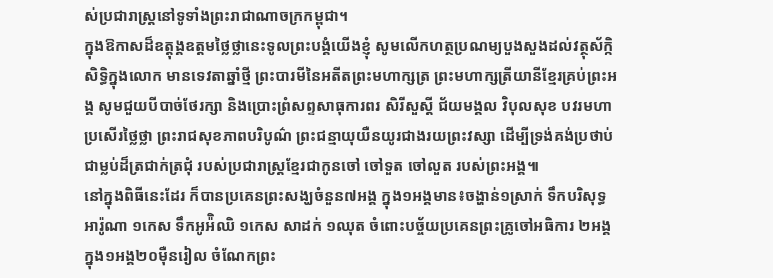ស់ប្រជារាស្ត្រនៅទូទាំងព្រះរាជាណាចក្រកម្ពុជា។
ក្នុងឱកាសដ៏ឧត្តុង្គឧត្តមថ្លៃថ្លានេះទូលព្រះបង្គំយើងខ្ញុំ សូមលើកហត្ថប្រណម្យបួងសួងដល់វត្ថុស័ក្កិសិទ្ធិក្នុងលោក មានទេវតាឆ្នាំថ្មី ព្រះបារមីនៃអតីតព្រះមហាក្សត្រ ព្រះមហាក្សត្រីយានីខ្មែរគ្រប់ព្រះអង្គ សូមជួយបីបាច់ថែរក្សា និងប្រោះព្រំសព្ទសាធុការពរ សិរីសួស្ដី ជ័យមង្គល វិបុលសុខ បវរមហាប្រសើរថ្លៃថ្លា ព្រះរាជសុខភាពបរិបូណ៌ ព្រះជន្មាយុយឺនយូរជាងរយព្រះវស្សា ដើម្បីទ្រង់គង់ប្រថាប់ជាម្លប់ដ៏ត្រជាក់ត្រជុំ របស់ប្រជារាស្ត្រខ្មែរជាកូនចៅ ចៅទួត ចៅលួត របស់ព្រះអង្គ៕
នៅក្នុងពិធីនេះដែរ ក៏បានប្រគេនព្រះសង្ឃចំនួន៧អង្គ ក្នុង១អង្គមាន៖ចង្ហាន់១ស្រាក់ ទឹកបរិសុទ្ធអារ៉ូណា ១កេស ទឹកអូអ៉ិឈិ ១កេស សាដក់ ១ឈុត ចំពោះបច្ច័យប្រគេនព្រះគ្រូចៅអធិការ ២អង្គ ក្នុង១អង្គ២០មុឺនរៀល ចំណែកព្រះ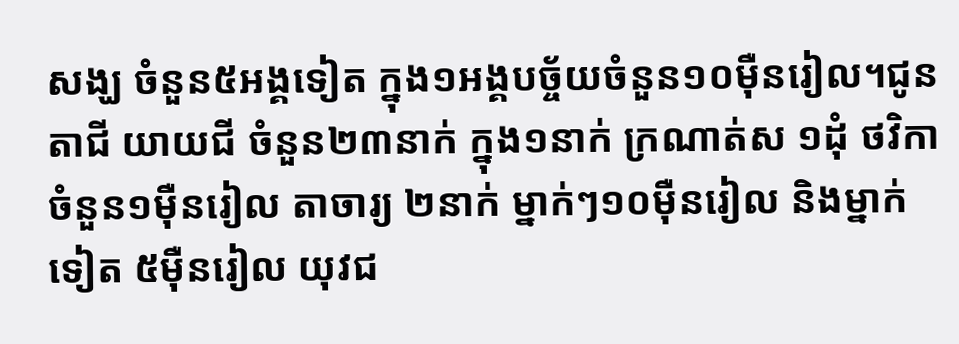សង្ឃ ចំនួន៥អង្គទៀត ក្នុង១អង្គបច្ច័យចំនួន១០មុឺនរៀល។ជូន តាជី យាយជី ចំនួន២៣នាក់ ក្នុង១នាក់ ក្រណាត់ស ១ដុំ ថវិកាចំនួន១មុឺនរៀល តាចារ្យ ២នាក់ ម្នាក់ៗ១០មុឺនរៀល និងម្នាក់ទៀត ៥មុឺនរៀល យុវជ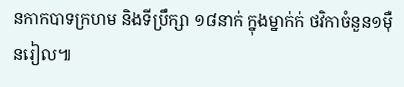នកាកបាទក្រហម និងទីប្រឹក្សា ១៨នាក់ ក្នុងម្នាក់ក់ ថវិកាចំនួន១មុឺនរៀល៕